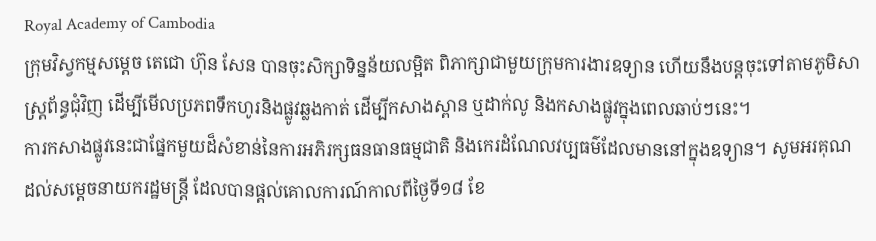Royal Academy of Cambodia
ក្រុមវិស្វកម្មសម្តេច តេជោ ហ៊ុន សែន បានចុះសិក្សាទិន្នន័យលម្អិត ពិភាក្សាជាមួយក្រុមការងារឧទ្យាន ហើយនឹងបន្តចុះទៅតាមភូមិសាស្ត្រព័ន្ធជុំវិញ ដើម្បីមើលប្រភពទឹកហូរនិងផ្លូវឆ្លងកាត់ ដើម្បីកសាងស្ពាន ឬដាក់លូ និងកសាងផ្លូវក្នុងពេលឆាប់ៗនេះ។
ការកសាងផ្លូវនេះជាផ្នែកមួយដ៏សំខាន់នៃការអភិរក្សធនធានធម្មជាតិ និងកេរដំណែលវប្បធម៌ដែលមាននៅក្នុងឧទ្យាន។ សូមអរគុណ ដល់សម្តេចនាយករដ្ឋមន្ត្រី ដែលបានផ្តល់គោលការណ៍កាលពីថ្ងៃទី១៨ ខែ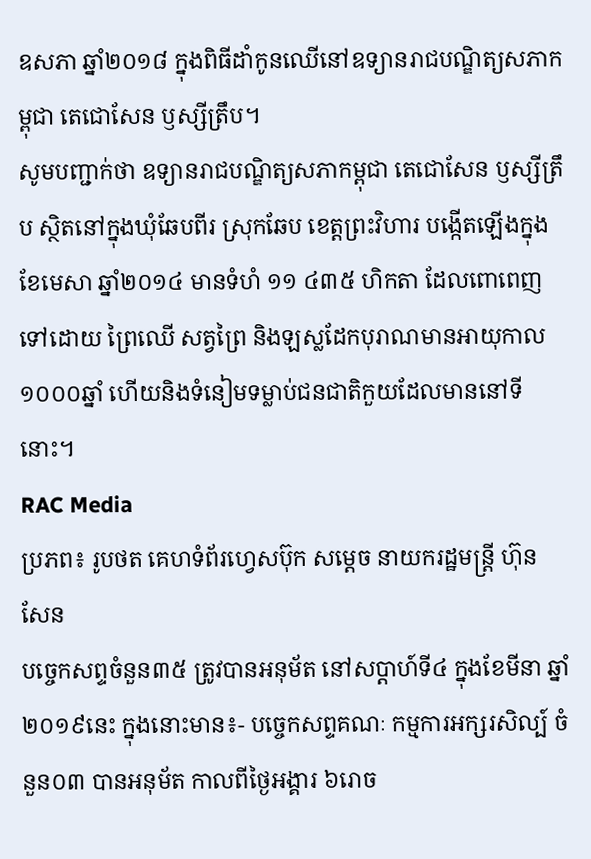ឧសភា ឆ្នាំ២០១៨ ក្នុងពិធីដាំកូនឈើនៅឧទ្យានរាជបណ្ឌិត្យសភាកម្ពុជា តេជោសែន ឫស្សីត្រឹប។
សូមបញ្ជាក់ថា ឧទ្យានរាជបណ្ឌិត្យសភាកម្ពុជា តេជោសែន ឫស្សីត្រឹប ស្ថិតនៅក្នុងឃុំឆែបពីរ ស្រុកឆែប ខេត្តព្រះវិហារ បង្កើតឡើងក្នុងខែមេសា ឆ្នាំ២០១៤ មានទំហំ ១១ ៤៣៥ ហិកតា ដែលពោពេញទៅដោយ ព្រៃឈើ សត្វព្រៃ និងឡស្លដែកបុរាណមានអាយុកាល១០០០ឆ្នាំ ហើយនិងទំនៀមទម្លាប់ជនជាតិកួយដែលមាននៅទីនោះ។
RAC Media
ប្រភព៖ រូបថត គេហទំព័រហ្វេសប៊ុក សម្តេច នាយករដ្ឋមន្ត្រី ហ៊ុន សែន
បច្ចេកសព្ទចំនួន៣៥ ត្រូវបានអនុម័ត នៅសប្តាហ៍ទី៤ ក្នុងខែមីនា ឆ្នាំ២០១៩នេះ ក្នុងនោះមាន៖- បច្ចេកសព្ទគណៈ កម្មការអក្សរសិល្ប៍ ចំនួន០៣ បានអនុម័ត កាលពីថ្ងៃអង្គារ ៦រោច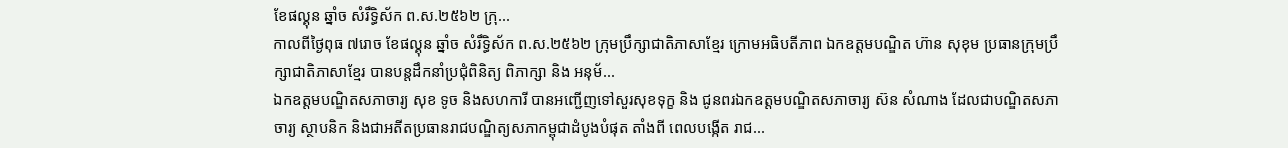ខែផល្គុន ឆ្នាំច សំរឹទ្ធិស័ក ព.ស.២៥៦២ ក្រុ...
កាលពីថ្ងៃពុធ ៧រោច ខែផល្គុន ឆ្នាំច សំរឹទ្ធិស័ក ព.ស.២៥៦២ ក្រុមប្រឹក្សាជាតិភាសាខ្មែរ ក្រោមអធិបតីភាព ឯកឧត្តមបណ្ឌិត ហ៊ាន សុខុម ប្រធានក្រុមប្រឹក្សាជាតិភាសាខ្មែរ បានបន្តដឹកនាំប្រជុំពិនិត្យ ពិភាក្សា និង អនុម័...
ឯកឧត្តមបណ្ឌិតសភាចារ្យ សុខ ទូច និងសហការី បានអញ្ជើញទៅសួរសុខទុក្ខ និង ជូនពរឯកឧត្តមបណ្ឌិតសភាចារ្យ ស៊ន សំណាង ដែលជាបណ្ឌិតសភាចារ្យ ស្ថាបនិក និងជាអតីតប្រធានរាជបណ្ឌិត្យសភាកម្ពុជាដំបូងបំផុត តាំងពី ពេលបង្កើត រាជ...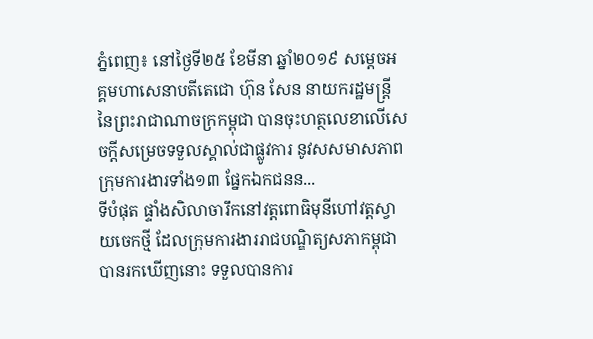ភ្នំពេញ៖ នៅថ្ងៃទី២៥ ខែមីនា ឆ្នាំ២០១៩ សម្ដេចអគ្គមហាសេនាបតីតេជោ ហ៊ុន សែន នាយករដ្ឋមន្ត្រីនៃព្រះរាជាណាចក្រកម្ពុជា បានចុះហត្ថលេខាលើសេចក្តីសម្រេចទទួលស្គាល់ជាផ្លូវការ នូវសសមាសភាព ក្រុមការងារទាំង១៣ ផ្នែកឯកជនន...
ទីបំផុត ផ្ទាំងសិលាចារឹកនៅវត្តពោធិមុនីហៅវត្តស្វាយចេកថ្មី ដែលក្រុមការងាររាជបណ្ឌិត្យសភាកម្ពុជា បានរកឃើញនោះ ទទួលបានការ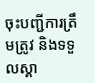ចុះបញ្ជីការត្រឹមត្រូវ និងទទួលស្គា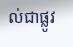ល់ជាផ្លូវ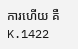ការហើយ គឺ K.1422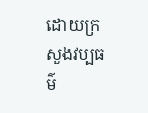ដោយក្រសួងវប្បធម៌